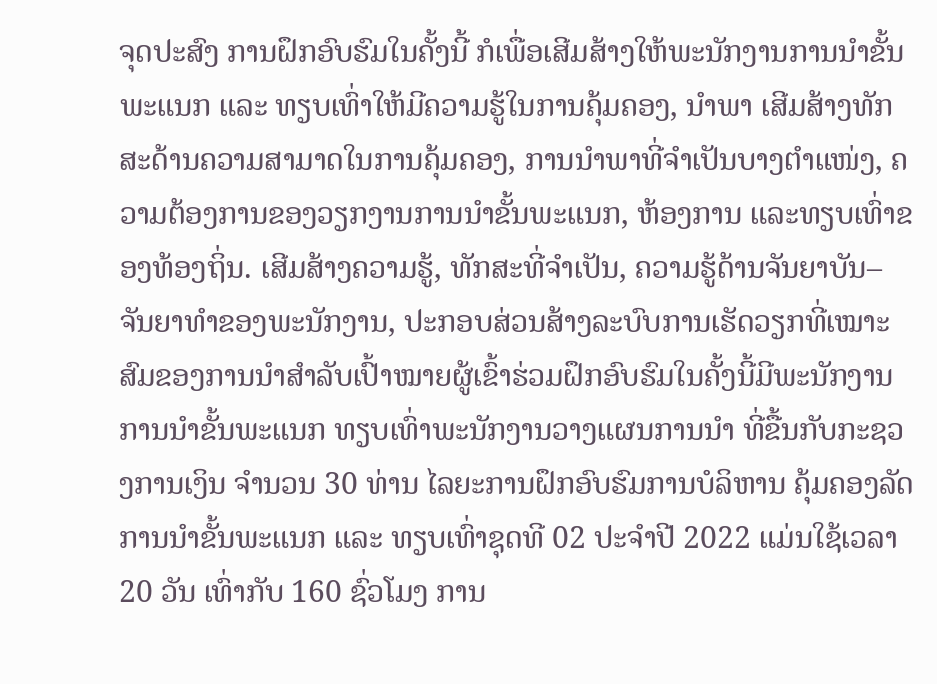ຈຸດປະສົງ ການຝຶກອົບຮົມໃນຄັ້ງນີ້ ກໍເພື່ອເສີມສ້າງໃຫ້ພະນັກງານການນຳຂັ້ນພະແນກ ແລະ ທຽບເທົ່າໃຫ້ມີຄວາມຮູ້ໃນການຄຸ້ມຄອງ, ນຳພາ ເສີມສ້າງທັກສະດ້ານຄວາມສາມາດໃນການຄຸ້ມຄອງ, ການນໍາພາທີ່ຈໍາເປັນບາງຕຳແໜ່ງ, ຄວາມຕ້ອງການຂອງວຽກງານການນຳຂັ້ນພະແນກ, ຫ້ອງການ ແລະທຽບເທົ່າຂອງທ້ອງຖິ່ນ. ເສີມສ້າງຄວາມຮູ້, ທັກສະທີ່ຈຳເປັນ, ຄວາມຮູ້ດ້ານຈັນຍາບັນ–ຈັນຍາທຳຂອງພະນັກງານ, ປະກອບສ່ວນສ້າງລະບົບການເຮັດວຽກທີ່ເໝາະສົມຂອງການນຳສຳລັບເປົ້າໝາຍຜູ້ເຂົ້າຮ່ວມຝຶກອົບຮົມໃນຄັ້ງນີ້ມີພະນັກງານການນຳຂັ້ນພະແນກ ທຽບເທົ່າພະນັກງານວາງແຜນການນຳ ທີ່ຂື້ນກັບກະຊວງການເງິນ ຈຳນວນ 30 ທ່ານ ໄລຍະການຝຶກອົບຮົມການບໍລິຫານ ຄຸ້ມຄອງລັດ ການນຳຂັ້ນພະແນກ ແລະ ທຽບເທົ່າຊຸດທີ 02 ປະຈຳປີ 2022 ແມ່ນໃຊ້ເວລາ 20 ວັນ ເທົ່າກັບ 160 ຊົ່ວໂມງ ການ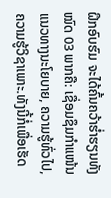ຝຶກອົບຮົມ ຈະໄດ້ຄົ້ນຄວ້າຮໍ່າຮຽນທັງໝົດ 03 ພາກຄື: ເຊື່ອມຊຶມກຳແໜ້ນແນວທາງນະໂຍບາຍ, ຄວາມຮູ້ທົ່ວໄປ, ຄວາມຮູ້ວິຊາເພາະ.ທັງນີ້ກໍ່ເພື່ອເຮັດ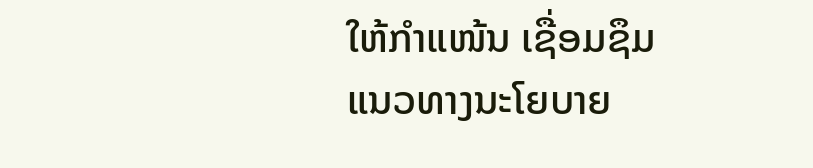ໃຫ້ກໍາແໜ້ນ ເຊື່ອມຊຶມ ແນວທາງນະໂຍບາຍ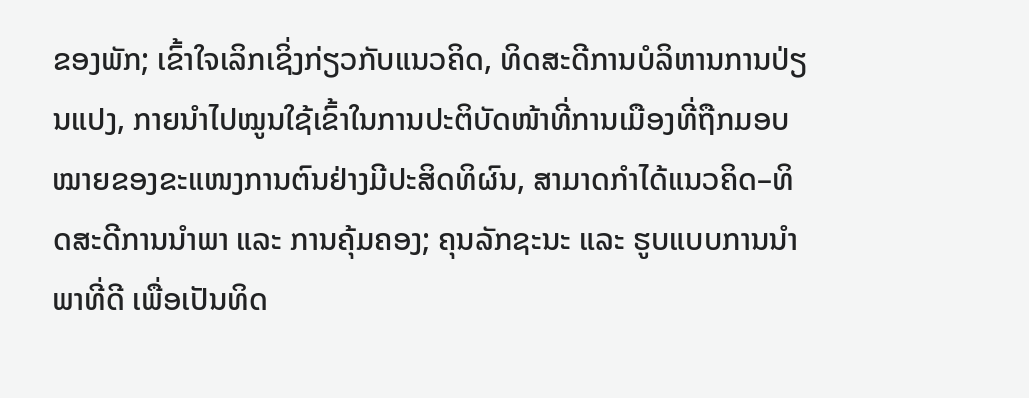ຂອງພັກ; ເຂົ້າໃຈເລິກເຊິ່ງກ່ຽວກັບແນວຄິດ, ທິດສະດີການບໍລິຫານການປ່ຽນແປງ, ກາຍນໍາໄປໝູນໃຊ້ເຂົ້າໃນການປະຕິບັດໜ້າທີ່ການເມືອງທີ່ຖືກມອບໝາຍຂອງຂະແໜງການຕົນຢ່າງມີປະສິດທິຜົນ, ສາມາດກໍາໄດ້ແນວຄິດ–ທິດສະດີການນໍາພາ ແລະ ການຄຸ້ມຄອງ; ຄຸນລັກຊະນະ ແລະ ຮູບແບບການນໍາພາທີ່ດີ ເພື່ອເປັນທິດ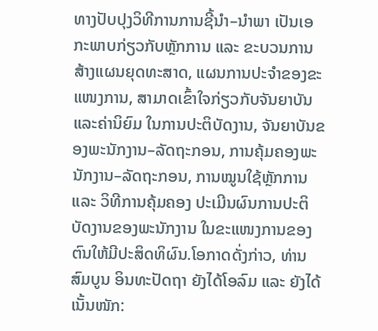ທາງປັບປຸງວິທີການການຊີ້ນໍາ–ນໍາພາ ເປັນເອກະພາບກ່ຽວກັບຫຼັກການ ແລະ ຂະບວນການສ້າງແຜນຍຸດທະສາດ, ແຜນການປະຈໍາຂອງຂະແໜງການ, ສາມາດເຂົ້າໃຈກ່ຽວກັບຈັນຍາບັນ ແລະຄ່ານິຍົມ ໃນການປະຕິບັດງານ, ຈັນຍາບັນຂອງພະນັກງານ–ລັດຖະກອນ, ການຄຸ້ມຄອງພະນັກງານ–ລັດຖະກອນ, ການໝູນໃຊ້ຫຼັກການ ແລະ ວິທີການຄຸ້ມຄອງ ປະເມີນຜົນການປະຕິບັດງານຂອງພະນັກງານ ໃນຂະແໜງການຂອງຕົນໃຫ້ມີປະສິດທິຜົນ.ໂອກາດດັ່ງກ່າວ, ທ່ານ ສົມບູນ ອິນທະປັດຖາ ຍັງໄດ້ໂອລົມ ແລະ ຍັງໄດ້ເນັ້ນໜັກ: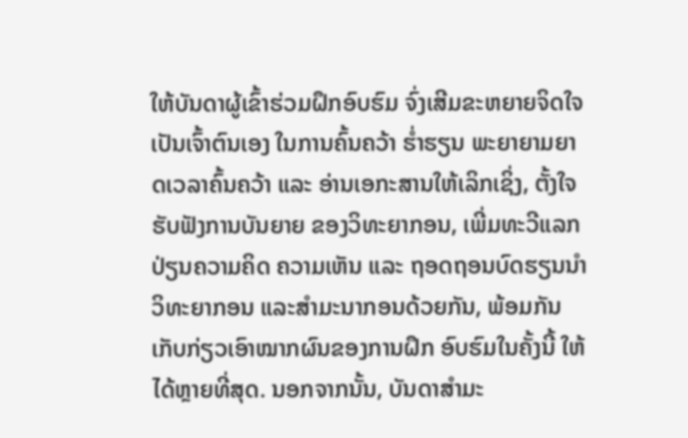ໃຫ້ບັນດາຜູ້ເຂົ້າຮ່ວມຝຶກອົບຮົມ ຈົ່ງເສີມຂະຫຍາຍຈິດໃຈ ເປັນເຈົ້າຕົນເອງ ໃນການຄົ້ນຄວ້າ ຮ່ຳຮຽນ ພະຍາຍາມຍາດເວລາຄົ້ນຄວ້າ ແລະ ອ່ານເອກະສານໃຫ້ເລິກເຊິ່ງ, ຕັ້ງໃຈຮັບຟັງການບັນຍາຍ ຂອງວິທະຍາກອນ, ເພີ່ມທະວີແລກປ່ຽນຄວາມຄິດ ຄວາມເຫັນ ແລະ ຖອດຖອນບົດຮຽນນຳ ວິທະຍາກອນ ແລະສຳມະນາກອນດ້ວຍກັນ, ພ້ອມກັນເກັບກ່ຽວເອົາໝາກຜົນຂອງການຝຶກ ອົບຮົມໃນຄັ້ງນີ້ ໃຫ້ໄດ້ຫຼາຍທີ່ສຸດ. ນອກຈາກນັ້ນ, ບັນດາສຳມະ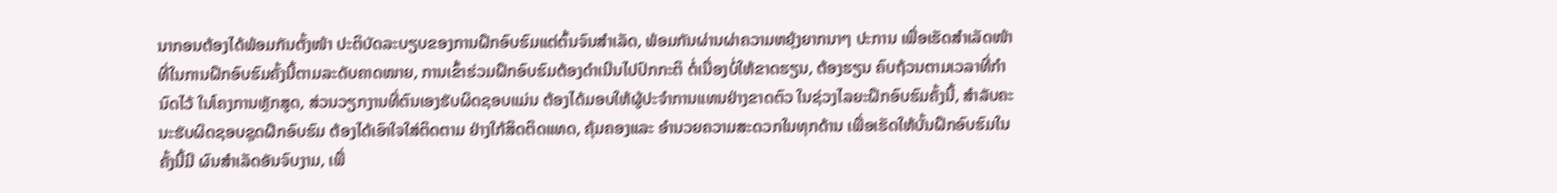ນາກອນຕ້ອງໄດ້ພ້ອມກັນຕັ້ງໜ້າ ປະຕິບັດລະບຽບຂອງການຝຶກອົບຮົມແຕ່ຕົ້ນຈົນສຳເລັດ, ພ້ອມກັນຜ່ານຜ່າຄວາມຫຍຸ້ງຍາກນາໆ ປະການ ເພື່ອເຮັດສໍາເລັດໜ້າທີ່ໃນການຝຶກອົບຮົມຄັ້ງນີ້ຕາມລະດັບຄາດໝາຍ, ການເຂົ້າຮ່ວມຝຶກອົບຮົມຕ້ອງດຳເນີນໄປປົກກະຕິ ຕໍ່ເນື່ອງບໍ່ໃຫ້ຂາດຮຽນ, ຕ້ອງຮຽນ ຄົບຖ້ວນຕາມເວລາທີ່ກຳນົດໄວ້ ໃນໂຄງການຫຼັກສູດ, ສ່ວນວຽກງານທີ່ຕົນເອງຮັບຜິດຊອບແມ່ນ ຕ້ອງໄດ້ມອບໃຫ້ຜູ້ປະຈຳການແທນຢ່າງຂາດຕົວ ໃນຊ່ວງໄລຍະຝຶກອົບຮົມຄັ້ງນີ້, ສໍາລັບຄະນະຮັບຜິດຊອບຊຸດຝຶກອົບຮົມ ຕ້ອງໄດ້ເອົາໃຈໃສ່ຕິດຕາມ ຢ່າງໃກ້ສິດຕິດແທດ, ຄຸ້ມຄອງແລະ ອຳນວຍຄວາມສະດວກໃນທຸກດ້ານ ເພື່ອເຮັດໃຫ້ບັ້ນຝຶກອົບຮົມໃນຄັ້ງນີ້ມີ ຜົນສຳເລັດອັນຈົບງາມ, ເພື່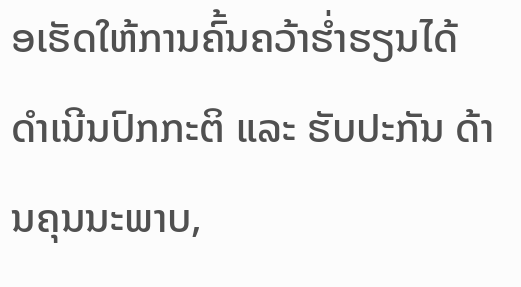ອເຮັດໃຫ້ການຄົ້ນຄວ້າຮໍ່າຮຽນໄດ້ດຳເນີນປົກກະຕິ ແລະ ຮັບປະກັນ ດ້ານຄຸນນະພາບ,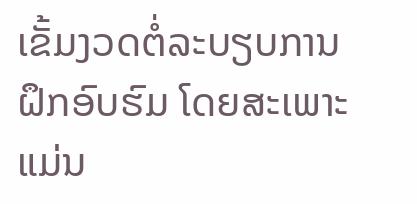ເຂັ້ມງວດຕໍ່ລະບຽບການຝຶກອົບຮົມ ໂດຍສະເພາະແມ່ນ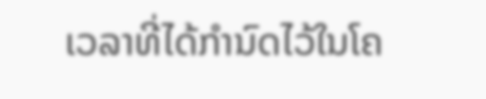ເວລາທີ່ໄດ້ກຳນົດໄວ້ໃນໂຄ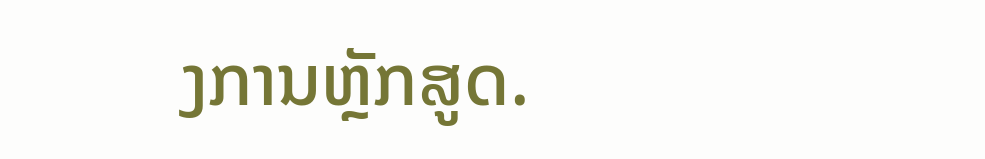ງການຫຼັກສູດ.